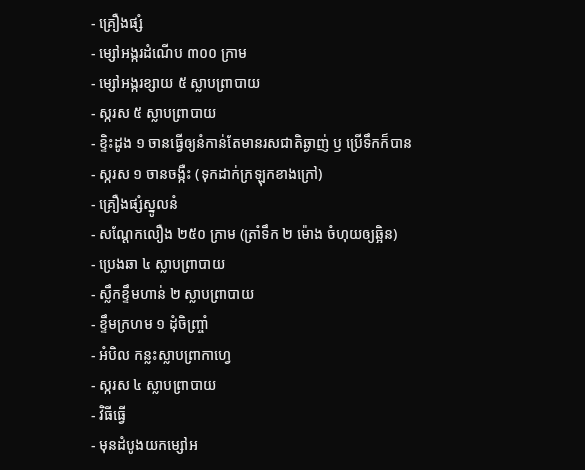- គ្រឿងផ្សំ
- ម្សៅអង្ករដំណើប ៣០០ ក្រាម
- ម្សៅអង្ករខ្សាយ ៥ ស្លាបព្រាបាយ
- ស្ករស ៥ ស្លាបព្រាបាយ
- ខ្ទិះដូង ១ ចានធ្វើឲ្យនំកាន់តែមានរសជាតិឆ្ងាញ់ ឫ ប្រើទឹកក៏បាន
- ស្ករស ១ ចានចង្កឺះ (ទុកដាក់ក្រឡុកខាងក្រៅ)
- គ្រឿងផ្សំស្នូលនំ
- សណ្តែកលឿង ២៥០ ក្រាម (ត្រាំទឹក ២ ម៉ោង ចំហុយឲ្យឆ្អិន)
- ប្រេងឆា ៤ ស្លាបព្រាបាយ
- ស្លឹកខ្ទឹមហាន់ ២ ស្លាបព្រាបាយ
- ខ្ទឹមក្រហម ១ ដុំចិញ្ច្រាំ
- អំបិល កន្លះស្លាបព្រាកាហេ្វ
- ស្ករស ៤ ស្លាបព្រាបាយ
- វិធីធ្វើ
- មុនដំបូងយកម្សៅអ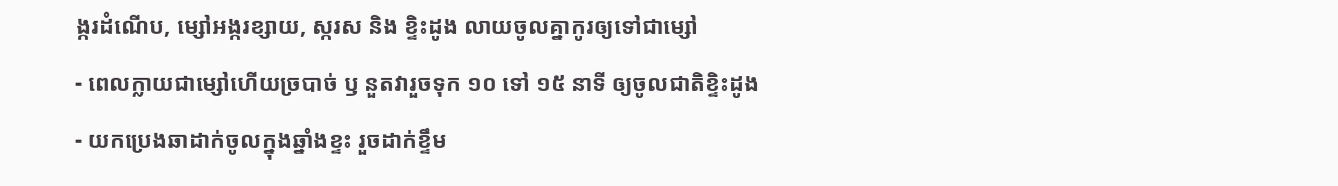ង្ករដំណើប, ម្សៅអង្ករខ្សាយ, ស្ករស និង ខ្ទិះដូង លាយចូលគ្នាកូរឲ្យទៅជាម្សៅ
- ពេលក្លាយជាម្សៅហើយច្របាច់ ឫ នួតវារួចទុក ១០ ទៅ ១៥ នាទី ឲ្យចូលជាតិខ្ទិះដូង
- យកប្រេងឆាដាក់ចូលក្នុងឆ្នាំងខ្ទះ រួចដាក់ខ្ទឹម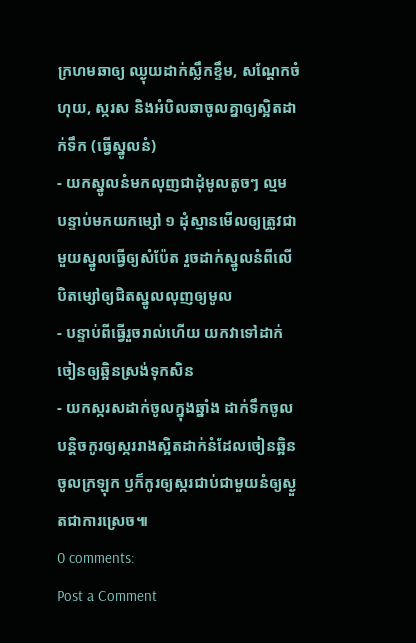ក្រហមឆាឲ្យ ឈ្ងុយដាក់ស្លឹកខ្ទឹម, សណ្តែកចំហុយ, ស្ករស និងអំបិលឆាចូលគ្នាឲ្យស្អិតដាក់ទឹក (ធ្វើស្នូលនំ)
- យកស្នូលនំមកលុញជាដុំមូលតូចៗ ល្មម បន្ទាប់មកយកម្សៅ ១ ដុំស្មានមើលឲ្យត្រូវជាមួយស្នូលធ្វើឲ្យសំប៉ែត រួចដាក់ស្នូលនំពីលើបិតម្សៅឲ្យជិតស្នូលលុញឲ្យមូល
- បន្ទាប់ពីធ្វើរួចរាល់ហើយ យកវាទៅដាក់ចៀនឲ្យឆ្អិនស្រង់ទុកសិន
- យកស្ករសដាក់ចូលក្នុងឆ្នាំង ដាក់ទឹកចូលបន្តិចកូរឲ្យស្កររាងស្អិតដាក់នំដែលចៀនឆ្អិន ចូលក្រឡុក ឫក៏កូរឲ្យស្ករជាប់ជាមួយនំឲ្យស្ងួតជាការស្រេច៕
0 comments:
Post a Comment